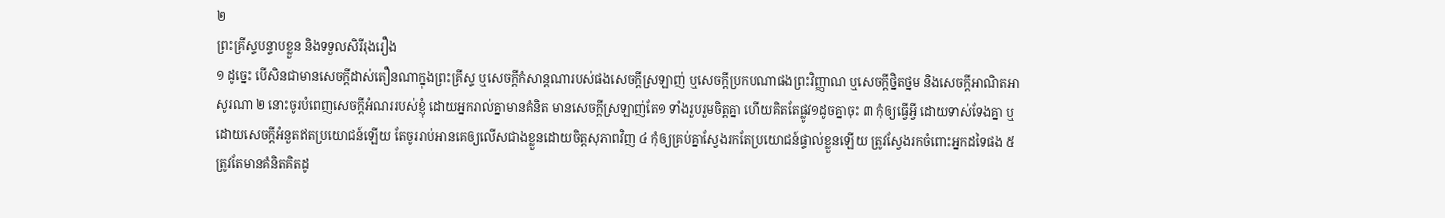២
ព្រះគ្រីស្ទបន្ទាបខ្លួន និងទទួលសិរីរុងរឿង
១ ដូច្នេះ បើសិនជាមានសេចក្តីដាស់តឿនណាក្នុងព្រះគ្រីស្ទ ឬសេចក្តីកំសាន្តណារបស់ផងសេចក្តីស្រឡាញ់ ឬសេចក្តីប្រកបណាផងព្រះវិញ្ញាណ ឬសេចក្តីថ្និតថ្នម និងសេចក្តីអាណិតអាសូរណា ២ នោះចូរបំពេញសេចក្តីអំណររបស់ខ្ញុំ ដោយអ្នករាល់គ្នាមានគំនិត មានសេចក្តីស្រឡាញ់តែ១ ទាំងរួបរួមចិត្តគ្នា ហើយគិតតែផ្លូវ១ដូចគ្នាចុះ ៣ កុំឲ្យធ្វើអ្វី ដោយទាស់ទែងគ្នា ឬដោយសេចក្តីអំនួតឥតប្រយោជន៍ឡើយ តែចូររាប់អានគេឲ្យលើសជាងខ្លួនដោយចិត្តសុភាពវិញ ៤ កុំឲ្យគ្រប់គ្នាស្វែងរកតែប្រយោជន៍ផ្ទាល់ខ្លួនឡើយ ត្រូវស្វែងរកចំពោះអ្នកដទៃផង ៥ ត្រូវតែមានគំនិតគិតដូ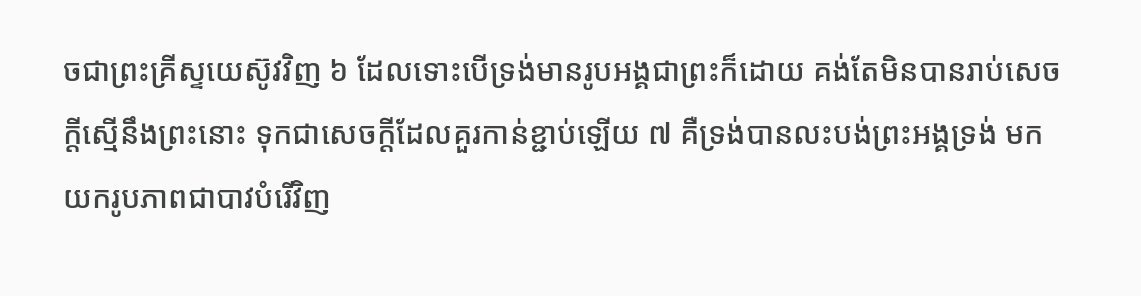ចជាព្រះគ្រីស្ទយេស៊ូវវិញ ៦ ដែលទោះបើទ្រង់មានរូបអង្គជាព្រះក៏ដោយ គង់តែមិនបានរាប់សេចក្តីស្មើនឹងព្រះនោះ ទុកជាសេចក្តីដែលគួរកាន់ខ្ជាប់ឡើយ ៧ គឺទ្រង់បានលះបង់ព្រះអង្គទ្រង់ មកយករូបភាពជាបាវបំរើវិញ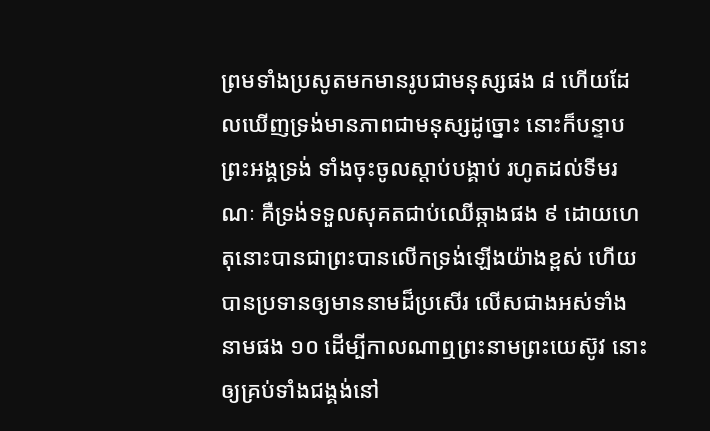ព្រមទាំងប្រសូតមកមានរូបជាមនុស្សផង ៨ ហើយដែលឃើញទ្រង់មានភាពជាមនុស្សដូច្នោះ នោះក៏បន្ទាបព្រះអង្គទ្រង់ ទាំងចុះចូលស្តាប់បង្គាប់ រហូតដល់ទីមរណៈ គឺទ្រង់ទទួលសុគតជាប់ឈើឆ្កាងផង ៩ ដោយហេតុនោះបានជាព្រះបានលើកទ្រង់ឡើងយ៉ាងខ្ពស់ ហើយបានប្រទានឲ្យមាននាមដ៏ប្រសើរ លើសជាងអស់ទាំងនាមផង ១០ ដើម្បីកាលណាឮព្រះនាមព្រះយេស៊ូវ នោះឲ្យគ្រប់ទាំងជង្គង់នៅ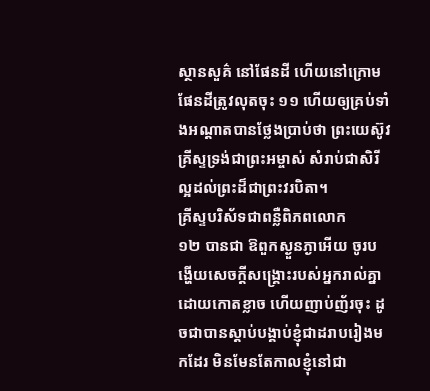ស្ថានសួគ៌ នៅផែនដី ហើយនៅក្រោមផែនដីត្រូវលុតចុះ ១១ ហើយឲ្យគ្រប់ទាំងអណ្តាតបានថ្លែងប្រាប់ថា ព្រះយេស៊ូវគ្រីស្ទទ្រង់ជាព្រះអម្ចាស់ សំរាប់ជាសិរីល្អដល់ព្រះដ៏ជាព្រះវរបិតា។
គ្រីស្ទបរិស័ទជាពន្លឺពិភពលោក
១២ បានជា ឱពួកស្ងួនភ្ងាអើយ ចូរបង្ហើយសេចក្តីសង្គ្រោះរបស់អ្នករាល់គ្នា ដោយកោតខ្លាច ហើយញាប់ញ័រចុះ ដូចជាបានស្តាប់បង្គាប់ខ្ញុំជាដរាបរៀងមកដែរ មិនមែនតែកាលខ្ញុំនៅជា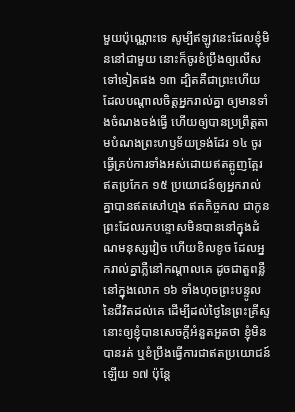មួយប៉ុណ្ណោះទេ សូម្បីឥឡូវនេះដែលខ្ញុំមិននៅជាមួយ នោះក៏ចូរខំប្រឹងឲ្យលើសទៅទៀតផង ១៣ ដ្បិតគឺជាព្រះហើយ ដែលបណ្តាលចិត្តអ្នករាល់គ្នា ឲ្យមានទាំងចំណងចង់ធ្វើ ហើយឲ្យបានប្រព្រឹត្តតាមបំណងព្រះហឫទ័យទ្រង់ដែរ ១៤ ចូរធ្វើគ្រប់ការទាំងអស់ដោយឥតត្អូញត្អែរ ឥតប្រកែក ១៥ ប្រយោជន៍ឲ្យអ្នករាល់គ្នាបានឥតសៅហ្មង ឥតកិច្ចកល ជាកូនព្រះដែលរកបន្ទោសមិនបាននៅក្នុងដំណមនុស្សវៀច ហើយខិលខូច ដែលអ្នករាល់គ្នាភ្លឺនៅកណ្តាលគេ ដូចជាតួពន្លឺនៅក្នុងលោក ១៦ ទាំងហុចព្រះបន្ទូលនៃជីវិតដល់គេ ដើម្បីដល់ថ្ងៃនៃព្រះគ្រីស្ទ នោះឲ្យខ្ញុំបានសេចក្តីអំនួតអួតថា ខ្ញុំមិនបានរត់ ឬខំប្រឹងធ្វើការជាឥតប្រយោជន៍ឡើយ ១៧ ប៉ុន្តែ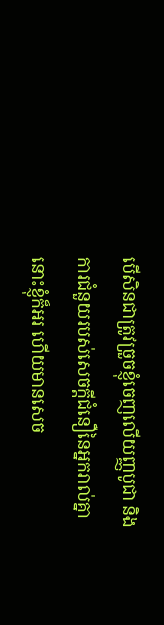បើសិនជាត្រូវច្រួចខ្ញុំចេញលើយញ្ញបូជា និងការជំនួយរបស់សេចក្តីជំនឿនៃអ្នករាល់គ្នា នោះខ្ញុំក៏អរ ហើយមានសេច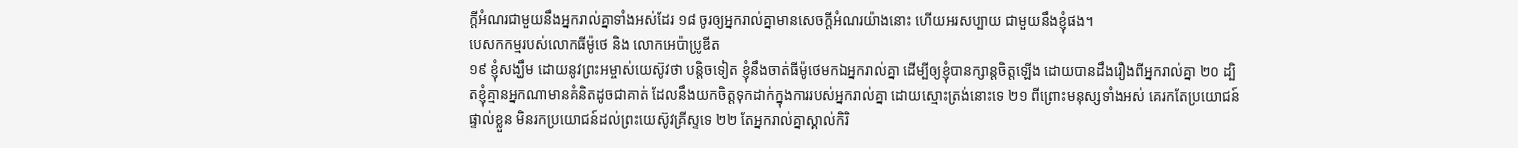ក្តីអំណរជាមួយនឹងអ្នករាល់គ្នាទាំងអស់ដែរ ១៨ ចូរឲ្យអ្នករាល់គ្នាមានសេចក្តីអំណរយ៉ាងនោះ ហើយអរសប្បាយ ជាមួយនឹងខ្ញុំផង។
បេសកកម្មរបស់លោកធីម៉ូថេ និង លោកអេប៉ាប្រូឌីត
១៩ ខ្ញុំសង្ឃឹម ដោយនូវព្រះអម្ចាស់យេស៊ូវថា បន្តិចទៀត ខ្ញុំនឹងចាត់ធីម៉ូថេមកឯអ្នករាល់គ្នា ដើម្បីឲ្យខ្ញុំបានក្សាន្តចិត្តឡើង ដោយបានដឹងរឿងពីអ្នករាល់គ្នា ២០ ដ្បិតខ្ញុំគ្មានអ្នកណាមានគំនិតដូចជាគាត់ ដែលនឹងយកចិត្តទុកដាក់ក្នុងការរបស់អ្នករាល់គ្នា ដោយស្មោះត្រង់នោះទេ ២១ ពីព្រោះមនុស្សទាំងអស់ គេរកតែប្រយោជន៍ផ្ទាល់ខ្លួន មិនរកប្រយោជន៍ដល់ព្រះយេស៊ូវគ្រីស្ទទេ ២២ តែអ្នករាល់គ្នាស្គាល់កិរិ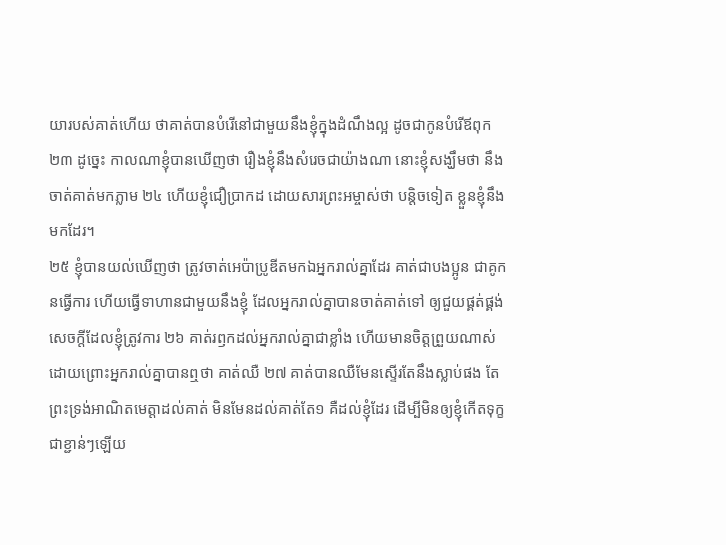យារបស់គាត់ហើយ ថាគាត់បានបំរើនៅជាមួយនឹងខ្ញុំក្នុងដំណឹងល្អ ដូចជាកូនបំរើឪពុក ២៣ ដូច្នេះ កាលណាខ្ញុំបានឃើញថា រឿងខ្ញុំនឹងសំរេចជាយ៉ាងណា នោះខ្ញុំសង្ឃឹមថា នឹងចាត់គាត់មកភ្លាម ២៤ ហើយខ្ញុំជឿប្រាកដ ដោយសារព្រះអម្ចាស់ថា បន្តិចទៀត ខ្លួនខ្ញុំនឹងមកដែរ។
២៥ ខ្ញុំបានយល់ឃើញថា ត្រូវចាត់អេប៉ាប្រូឌីតមកឯអ្នករាល់គ្នាដែរ គាត់ជាបងប្អូន ជាគូកនធ្វើការ ហើយធ្វើទាហានជាមួយនឹងខ្ញុំ ដែលអ្នករាល់គ្នាបានចាត់គាត់ទៅ ឲ្យជួយផ្គត់ផ្គង់សេចក្តីដែលខ្ញុំត្រូវការ ២៦ គាត់រឭកដល់អ្នករាល់គ្នាជាខ្លាំង ហើយមានចិត្តព្រួយណាស់ ដោយព្រោះអ្នករាល់គ្នាបានឮថា គាត់ឈឺ ២៧ គាត់បានឈឺមែនស្ទើរតែនឹងស្លាប់ផង តែព្រះទ្រង់អាណិតមេត្តាដល់គាត់ មិនមែនដល់គាត់តែ១ គឺដល់ខ្ញុំដែរ ដើម្បីមិនឲ្យខ្ញុំកើតទុក្ខជាខ្ជាន់ៗឡើយ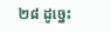២៨ ដូច្នេះ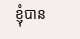ខ្ញុំបាន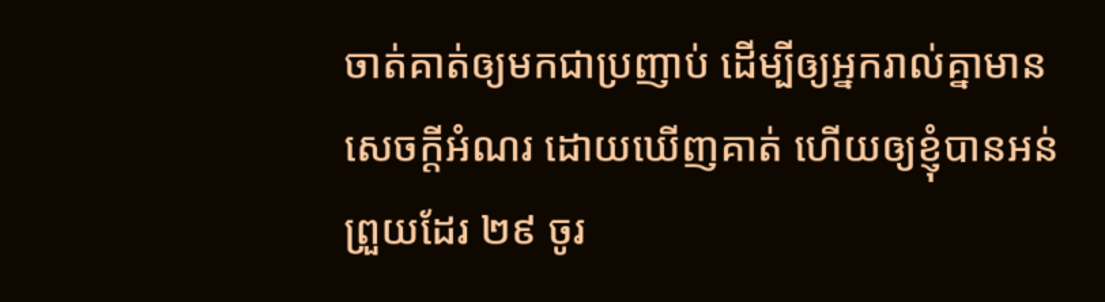ចាត់គាត់ឲ្យមកជាប្រញាប់ ដើម្បីឲ្យអ្នករាល់គ្នាមានសេចក្តីអំណរ ដោយឃើញគាត់ ហើយឲ្យខ្ញុំបានអន់ព្រួយដែរ ២៩ ចូរ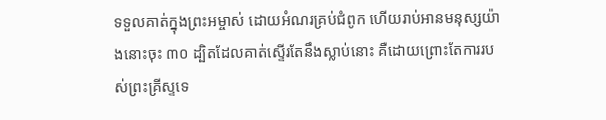ទទួលគាត់ក្នុងព្រះអម្ចាស់ ដោយអំណរគ្រប់ជំពូក ហើយរាប់អានមនុស្សយ៉ាងនោះចុះ ៣០ ដ្បិតដែលគាត់ស្ទើរតែនឹងស្លាប់នោះ គឺដោយព្រោះតែការរបស់ព្រះគ្រីស្ទទេ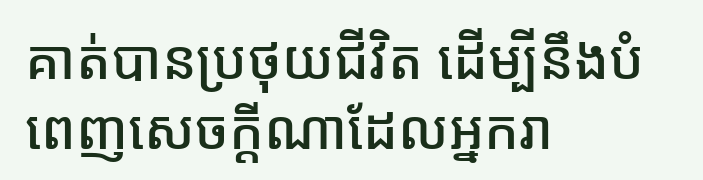គាត់បានប្រថុយជីវិត ដើម្បីនឹងបំពេញសេចក្តីណាដែលអ្នករា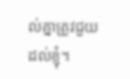ល់គ្នាត្រូវជួយដល់ខ្ញុំ។